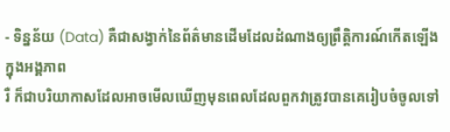- ទិន្នន័យ (Data) គឺជាសង្វាក់នៃព័ត៌មានដើមដែលដំណាងឲ្យព្រឹត្តិការណ៍កើតឡើង ក្នុងអង្គភាព
រឺ ក៏ជាបរិយាកាសដែលអាចមើលឃើញមុនពេលដែលពួកវាត្រូវបានគេរៀបចំចូលទៅ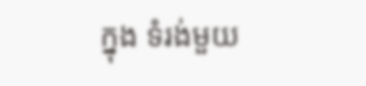ក្នុង ទំរង់មួយ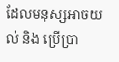ដែលមនុស្សអាចយល់ និង ប្រើប្រា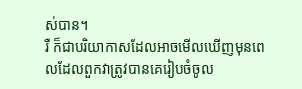ស់បាន។
រឺ ក៏ជាបរិយាកាសដែលអាចមើលឃើញមុនពេលដែលពួកវាត្រូវបានគេរៀបចំចូល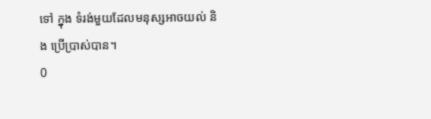ទៅ ក្នុង ទំរង់មួយដែលមនុស្សអាចយល់ និង ប្រើប្រាស់បាន។
0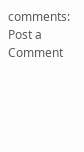comments:
Post a Comment